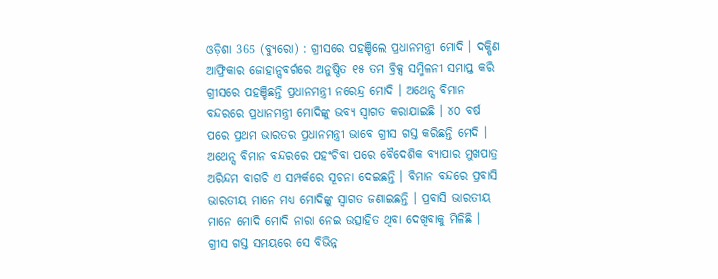ଓଡ଼ିଶା 365 (ବ୍ୟୁରୋ) : ଗ୍ରୀସରେ ପହଞ୍ଚିଲେ ପ୍ରଧାନମନ୍ତ୍ରୀ ମୋଦି । ଦକ୍ଷିଣ ଆଫ୍ରିକାର ଜୋହାନ୍ସବର୍ଗରେ ଅନୁଷ୍ଠିତ ୧୫ ତମ ବ୍ରିକ୍ସ ସମ୍ମିଳନୀ ସମାପ୍ତ କରି ଗ୍ରୀସରେ ପହଞ୍ଚିଛନ୍ତି ପ୍ରଧାନମନ୍ତ୍ରୀ ନରେନ୍ଦ୍ର ମୋଦି । ଅଥେନ୍ସ ବିମାନ ବନ୍ଦରରେ ପ୍ରଧାନମନ୍ତ୍ରୀ ମୋଦିଙ୍କୁ ଭବ୍ୟ ସ୍ୱାଗତ କରାଯାଇଛି । ୪୦ ବର୍ଷ ପରେ ପ୍ରଥମ ଭାରତର ପ୍ରଧାନମନ୍ତ୍ରୀ ଭାବେ ଗ୍ରୀସ ଗସ୍ତ କରିଛନ୍ତି ମେଦି । ଅଥେନ୍ସ ବିମାନ ବନ୍ଦରରେ ପହଂଚିବା ପରେ ବୈଦେଶିକ ବ୍ୟାପାର ମୁଖପାତ୍ର ଅରିନ୍ଦମ ବାଗଚି ଏ ସମ୍ପର୍କରେ ସୂଚନା ଦେଇଛନ୍ତି । ବିମାନ ବନ୍ଦରେ ପ୍ରବାସି ଭାରତୀୟ ମାନେ ମଧ୍ୟ ମୋଦିଙ୍କୁ ସ୍ୱାଗତ ଜଣାଇଛନ୍ତି । ପ୍ରବାସି ଭାରତୀୟ ମାନେ ମୋଦି ମୋଦି ନାରା ନେଇ ଉତ୍ସାହିତ ଥିବା ଦେଖିବାକୁ ମିଳିଛି । ଗ୍ରୀସ ଗସ୍ତ ସମୟରେ ସେ ବିଭିନ୍ନ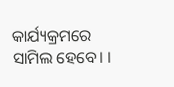କାର୍ଯ୍ୟକ୍ରମରେ ସାମିଲ ହେବେ। ।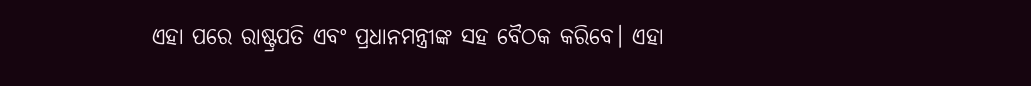ଏହା ପରେ ରାଷ୍ଟ୍ରପତି ଏବଂ ପ୍ରଧାନମନ୍ତ୍ରୀଙ୍କ ସହ ବୈଠକ କରିବେ। ଏହା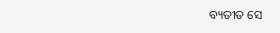ବ୍ୟତୀତ ସେ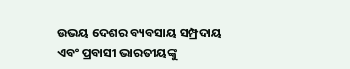ଉଭୟ ଦେଶର ବ୍ୟବସାୟ ସମ୍ପ୍ରଦାୟ ଏବଂ ପ୍ରବାସୀ ଭାରତୀୟଙ୍କୁ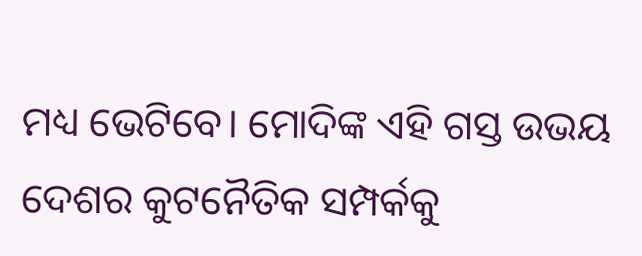ମଧ୍ୟ ଭେଟିବେ। ମୋଦିଙ୍କ ଏହି ଗସ୍ତ ଉଭୟ ଦେଶର କୁଟନୈତିକ ସମ୍ପର୍କକୁ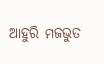ଆହୁରି ମଜଭୁତ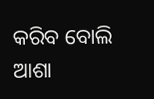କରିବ ବୋଲି ଆଶା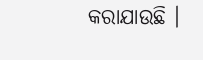କରାଯାଉଛି ।